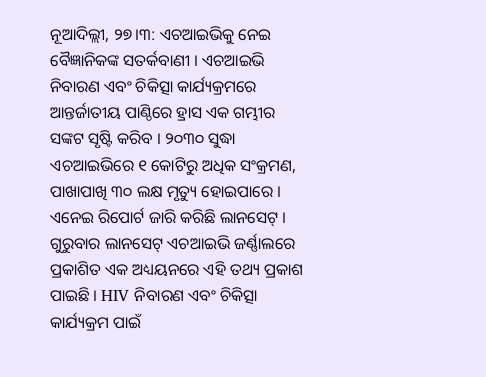ନୂଆଦିଲ୍ଲୀ, ୨୭।୩: ଏଚଆଇଭିକୁ ନେଇ ବୈଜ୍ଞାନିକଙ୍କ ସତର୍କବାଣୀ । ଏଚଆଇଭି ନିବାରଣ ଏବଂ ଚିକିତ୍ସା କାର୍ଯ୍ୟକ୍ରମରେ ଆନ୍ତର୍ଜାତୀୟ ପାଣ୍ଠିରେ ହ୍ରାସ ଏକ ଗମ୍ଭୀର ସଙ୍କଟ ସୃଷ୍ଟି କରିବ । ୨୦୩୦ ସୁଦ୍ଧା ଏଚଆଇଭିରେ ୧ କୋଟିରୁ ଅଧିକ ସଂକ୍ରମଣ, ପାଖାପାଖି ୩୦ ଲକ୍ଷ ମୃତ୍ୟୁ ହୋଇପାରେ । ଏନେଇ ରିପୋର୍ଟ ଜାରି କରିଛି ଲାନସେଟ୍ । ଗୁରୁବାର ଲାନସେଟ୍ ଏଚଆଇଭି ଜର୍ଣ୍ଣାଲରେ ପ୍ରକାଶିତ ଏକ ଅଧ୍ୟୟନରେ ଏହି ତଥ୍ୟ ପ୍ରକାଶ ପାଇଛି । HIV ନିବାରଣ ଏବଂ ଚିକିତ୍ସା କାର୍ଯ୍ୟକ୍ରମ ପାଇଁ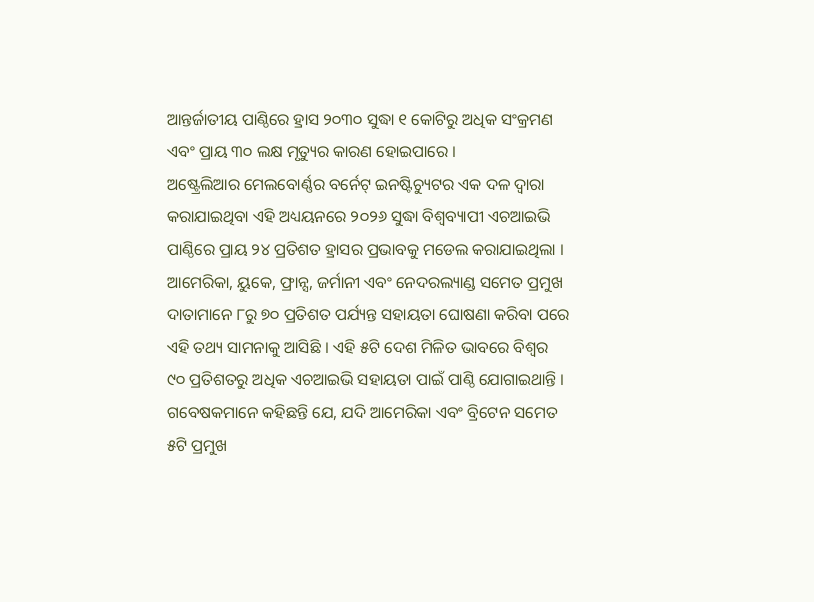ଆନ୍ତର୍ଜାତୀୟ ପାଣ୍ଠିରେ ହ୍ରାସ ୨୦୩୦ ସୁଦ୍ଧା ୧ କୋଟିରୁ ଅଧିକ ସଂକ୍ରମଣ ଏବଂ ପ୍ରାୟ ୩୦ ଲକ୍ଷ ମୃତ୍ୟୁର କାରଣ ହୋଇପାରେ ।
ଅଷ୍ଟ୍ରେଲିଆର ମେଲବୋର୍ଣ୍ଣର ବର୍ନେଟ୍ ଇନଷ୍ଟିଚ୍ୟୁଟର ଏକ ଦଳ ଦ୍ୱାରା କରାଯାଇଥିବା ଏହି ଅଧ୍ୟୟନରେ ୨୦୨୬ ସୁଦ୍ଧା ବିଶ୍ୱବ୍ୟାପୀ ଏଚଆଇଭି ପାଣ୍ଠିରେ ପ୍ରାୟ ୨୪ ପ୍ରତିଶତ ହ୍ରାସର ପ୍ରଭାବକୁ ମଡେଲ କରାଯାଇଥିଲା । ଆମେରିକା, ୟୁକେ, ଫ୍ରାନ୍ସ, ଜର୍ମାନୀ ଏବଂ ନେଦରଲ୍ୟାଣ୍ଡ ସମେତ ପ୍ରମୁଖ ଦାତାମାନେ ୮ରୁ ୭୦ ପ୍ରତିଶତ ପର୍ଯ୍ୟନ୍ତ ସହାୟତା ଘୋଷଣା କରିବା ପରେ ଏହି ତଥ୍ୟ ସାମନାକୁ ଆସିଛି । ଏହି ୫ଟି ଦେଶ ମିଳିତ ଭାବରେ ବିଶ୍ୱର ୯୦ ପ୍ରତିଶତରୁ ଅଧିକ ଏଚଆଇଭି ସହାୟତା ପାଇଁ ପାଣ୍ଠି ଯୋଗାଇଥାନ୍ତି । ଗବେଷକମାନେ କହିଛନ୍ତି ଯେ, ଯଦି ଆମେରିକା ଏବଂ ବ୍ରିଟେନ ସମେତ ୫ଟି ପ୍ରମୁଖ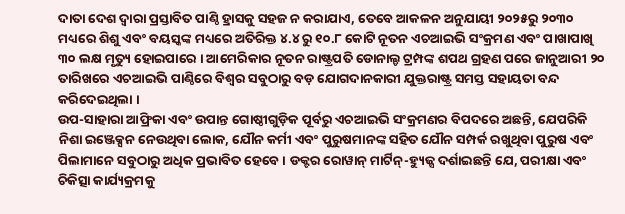ଦାତା ଦେଶ ଦ୍ୱାରା ପ୍ରସ୍ତାବିତ ପାଣ୍ଠି ହ୍ରାସକୁ ସହଜ ନ କରାଯାଏ, ତେବେ ଆକଳନ ଅନୁଯାୟୀ ୨୦୨୫ରୁ ୨୦୩୦ ମଧ୍ୟରେ ଶିଶୁ ଏବଂ ବୟସ୍କଙ୍କ ମଧ୍ୟରେ ଅତିରିକ୍ତ ୪.୪ ରୁ ୧୦.୮ କୋଟି ନୂତନ ଏଚଆଇଭି ସଂକ୍ରମଣ ଏବଂ ପାଖାପାଖି ୩୦ ଲକ୍ଷ ମୃତ୍ୟୁ ହୋଇପାରେ । ଆମେରିକାର ନୂତନ ରାଷ୍ଟ୍ରପତି ଡୋନାଲ୍ଡ ଟ୍ରମ୍ପଙ୍କ ଶପଥ ଗ୍ରହଣ ପରେ ଜାନୁଆରୀ ୨୦ ତାରିଖରେ ଏଚଆଇଭି ପାଣ୍ଠିରେ ବିଶ୍ୱର ସବୁଠାରୁ ବଡ଼ ଯୋଗଦାନକାରୀ ଯୁକ୍ତରାଷ୍ଟ୍ର ସମସ୍ତ ସହାୟତା ବନ୍ଦ କରିଦେଇଥିଲା ।
ଉପ-ସାହାରା ଆଫ୍ରିକା ଏବଂ ଉପାନ୍ତ ଗୋଷ୍ଠୀଗୁଡ଼ିକ ପୂର୍ବରୁ ଏଚଆଇଭି ସଂକ୍ରମଣର ବିପଦରେ ଅଛନ୍ତି, ଯେପରିକି ନିଶା ଇଞ୍ଜେକ୍ସନ ନେଉଥିବା ଲୋକ, ଯୌନ କର୍ମୀ ଏବଂ ପୁରୁଷମାନଙ୍କ ସହିତ ଯୌନ ସମ୍ପର୍କ ରଖୁଥିବା ପୁରୁଷ ଏବଂ ପିଲାମାନେ ସବୁଠାରୁ ଅଧିକ ପ୍ରଭାବିତ ହେବେ । ଡକ୍ଟର ରୋୱାନ୍ ମାର୍ଟିନ୍-ହ୍ୟୁଜ୍ସ ଦର୍ଶାଇଛନ୍ତି ଯେ, ପରୀକ୍ଷା ଏବଂ ଚିକିତ୍ସା କାର୍ଯ୍ୟକ୍ରମକୁ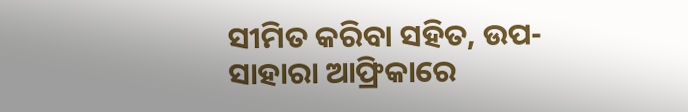ସୀମିତ କରିବା ସହିତ, ଉପ-ସାହାରା ଆଫ୍ରିକାରେ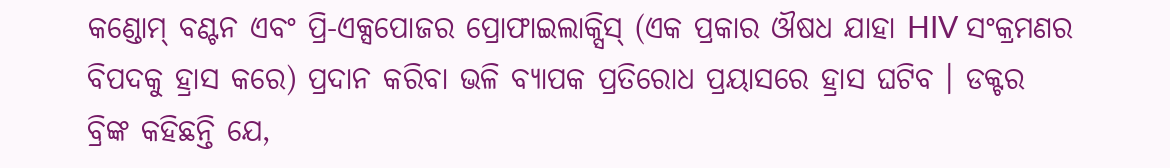କଣ୍ଡୋମ୍ ବଣ୍ଟନ ଏବଂ ପ୍ରି-ଏକ୍ସପୋଜର ପ୍ରୋଫାଇଲାକ୍ସିସ୍ (ଏକ ପ୍ରକାର ଔଷଧ ଯାହା HIV ସଂକ୍ରମଣର ବିପଦକୁ ହ୍ରାସ କରେ) ପ୍ରଦାନ କରିବା ଭଳି ବ୍ୟାପକ ପ୍ରତିରୋଧ ପ୍ରୟାସରେ ହ୍ରାସ ଘଟିବ । ଡକ୍ଟର ବ୍ରିଙ୍କ କହିଛନ୍ତି ଯେ,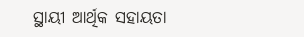ସ୍ଥାୟୀ ଆର୍ଥିକ ସହାୟତା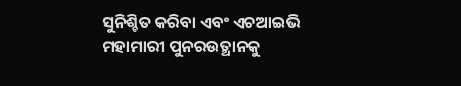ସୁନିଶ୍ଚିତ କରିବା ଏବଂ ଏଚଆଇଭି ମହାମାରୀ ପୁନରଉତ୍ଥାନକୁ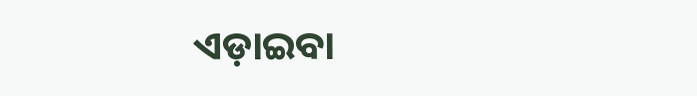ଏଡ଼ାଇବା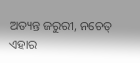ଅତ୍ୟନ୍ତ ଜରୁରୀ, ନଚେତ୍ ଏହାର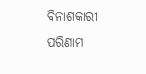ବିନାଶକାରୀ ପରିଣାମ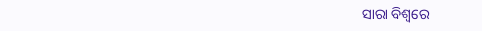ସାରା ବିଶ୍ୱରେ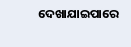ଦେଖାଯାଇପାରେ